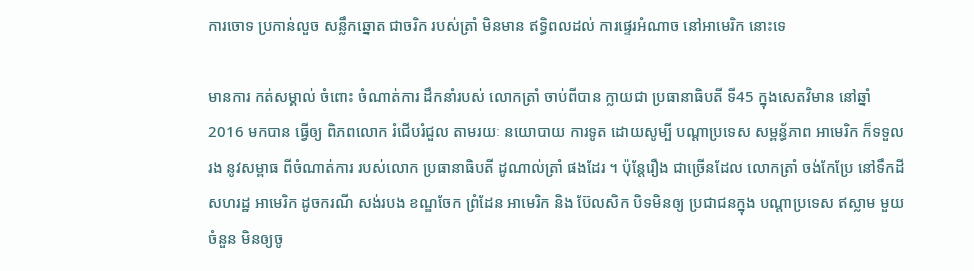ការចោទ ប្រកាន់លួច សន្លឹកឆ្នោត ជាចរិក របស់ត្រាំ មិនមាន ឥទ្ធិពលដល់ ការផ្ទេរអំណាច នៅអាមេរិក នោះទេ

មានការ កត់សម្គាល់ ចំពោះ ចំណាត់ការ ដឹកនាំរបស់ លោកត្រាំ ចាប់ពីបាន ក្លាយជា ប្រធានាធិបតី ទី45 ក្នុងសេតវិមាន នៅឆ្នាំ 2016 មកបាន ធ្វើឲ្យ ពិភពលោក រំជើបរំជួល តាមរយៈ នយោបាយ ការទូត ដោយសូម្បី បណ្ដាប្រទេស សម្ពន័្ធភាព អាមេរិក ក៏ទទួលរង នូវសម្ពាធ ពីចំណាត់ការ របស់លោក ប្រធានាធិបតី ដូណាល់ត្រាំ ផងដែរ ។ ប៉ុន្តែរឿង ជាច្រើនដែល លោកត្រាំ ចង់កែប្រែ នៅទឹកដី សហរដ្ឋ អាមេរិក ដូចករណី សង់របង ខណ្ឌចែក ព្រំដែន អាមេរិក និង ប៊ែលសិក បិទមិនឲ្យ ប្រជាជនក្នុង បណ្ដាប្រទេស ឥស្លាម មួយចំនួន មិនឲ្យចូ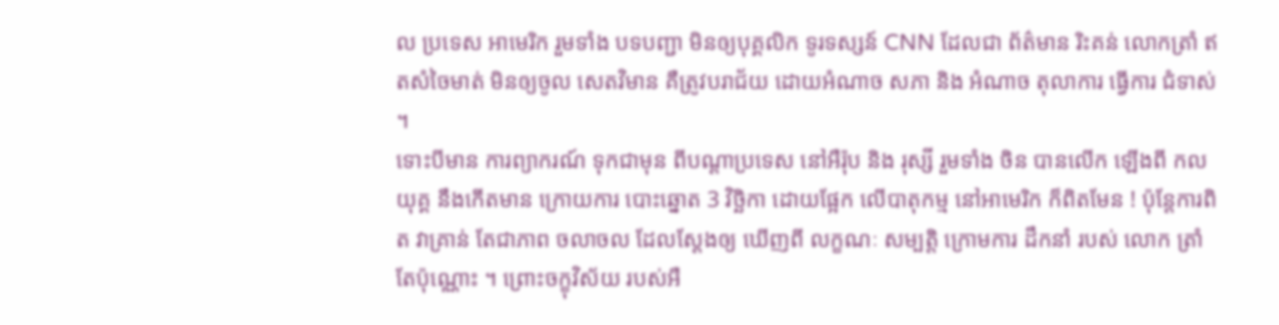ល ប្រទេស អាមេរិក រួមទាំង បទបញ្ជា មិនឲ្យបុគ្គលិក ទូរទស្សន៍ CNN ដែលជា ព័ត៌មាន រិះគន់ លោកត្រាំ ឥតសំចៃមាត់ មិនឲ្យចូល សេតវិមាន គឺត្រូវបរាជ័យ ដោយអំណាច សភា និង អំណាច តុលាការ ធ្វើការ ជំទាស់ ។
ទោះបីមាន ការព្យាករណ៍ ទុកជាមុន ពីបណ្ដាប្រទេស នៅអឺរ៉ុប និង រុស្សី រួមទាំង ចិន បានលើក ឡើងពី កលយុគ្គ នឹងកើតមាន ក្រោយការ បោះឆ្នោត 3 វិច្ឆិកា ដោយផ្អែក លើបាតុកម្ម នៅអាមេរិក ក៏ពិតមែន ! ប៉ុន្តែការពិត វាគ្រាន់ តែជាភាព ចលាចល ដែលស្ដែងឲ្យ ឃើញពី លក្ខណៈ សម្បត្តិ ក្រោមការ ដឹកនាំ របស់ លោក ត្រាំ តែប៉ុណ្ណោះ ។ ព្រោះចក្ខុវិស័យ របស់អឺ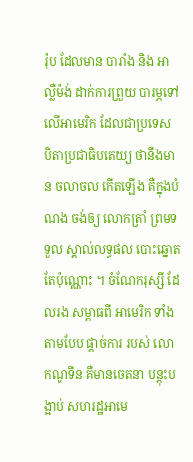រ៉ុប ដែលមាន បារាំង និង អាល្លឺម៉ង់ ដាក់ការព្រួយ បារម្ភទៅ លើអាមេរិក ដែលជាប្រទេស បិតាប្រជាធិបតេយ្យ ថានឹងមាន ចលាចល កើតឡើង គឺក្នុងបំណង ចង់ឲ្យ លោកត្រាំ ព្រមទទួល ស្គាល់លទ្ធផល បោះឆ្នោត តែប៉ុណ្ណោះ ។ ចំណែករុស្សី ដែលរង សម្ពាធពី អាមេរិក ទាំងតាមបែប ផ្ដាច់ការ របស់ លោកណូទីន គឺមានចេតនា បន្តុះបង្អាប់ សហរដ្ឋអាមេ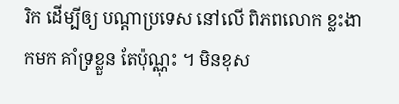រិក ដើម្បីឲ្យ បណ្ដាប្រទេស នៅលើ ពិភពលោក ខ្លះងាកមក គាំទ្រខ្លួន តែប៉ុណ្ណុះ ។ មិនខុស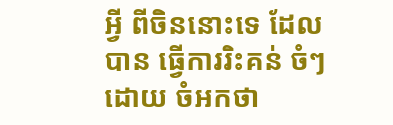អ្វី ពីចិននោះទេ ដែលបាន ធ្វើការរិះគន់ ចំៗដោយ ចំអកថា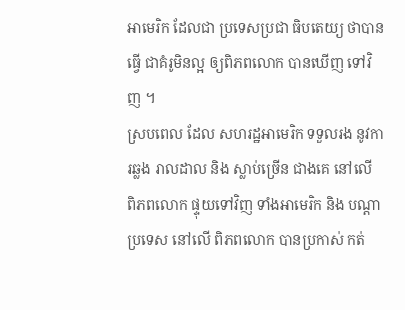អាមេរិក ដែលជា ប្រទេសប្រជា ធិបតេយ្យ ថាបានធ្វើ ជាគំរូមិនល្អ ឲ្យពិភពលោក បានឃើញ ទៅវិញ ។
ស្របពេល ដែល សហរដ្ឋអាមេរិក ទទួលរង នូវការឆ្លង រាលដាល និង ស្លាប់ច្រើន ជាងគេ នៅលើ ពិភពលោក ផ្ទុយទៅវិញ ទាំងអាមេរិក និង បណ្ដាប្រទេស នៅលើ ពិភពលោក បានប្រកាស់ កត់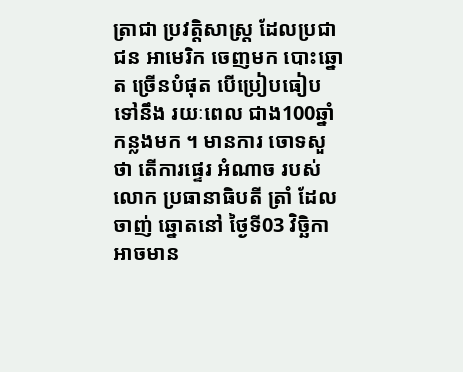ត្រាជា ប្រវត្តិសាស្រ្ដ ដែលប្រជាជន អាមេរិក ចេញមក បោះឆ្នោត ច្រើនបំផុត បើប្រៀបធៀប ទៅនឹង រយៈពេល ជាង100ឆ្នាំ កន្លងមក ។ មានការ ចោទសួថា តើការផ្ទេរ អំណាច របស់លោក ប្រធានាធិបតី ត្រាំ ដែលចាញ់ ឆ្នោតនៅ ថ្ងៃទី03 វិច្ឆិកា អាចមាន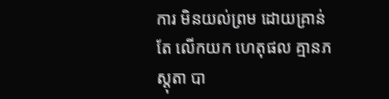ការ មិនយល់ព្រម ដោយគ្រាន់តែ លើកយក ហេតុផល គ្មានភស្តុតា បា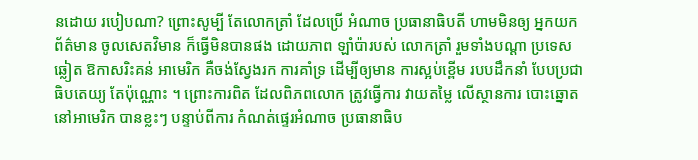នដោយ របៀបណា? ព្រោះសូម្បី តែលោកត្រាំ ដែលប្រើ អំណាច ប្រធានាធិបតី ហាមមិនឲ្យ អ្នកយក ព័ត៌មាន ចូលសេតវិមាន ក៏ធ្វើមិនបានផង ដោយភាព ឡាំប៉ារបស់ លោកត្រាំ រួមទាំងបណ្ដា ប្រទេសឆ្លៀត ឱកាសរិះគន់ អាមេរិក គឺចង់ស្វែងរក ការគាំទ្រ ដើម្បីឲ្យមាន ការស្អប់ខ្ពើម របបដឹកនាំ បែបប្រជាធិបតេយ្យ តែប៉ុណ្ណោះ ។ ព្រោះការពិត ដែលពិភពលោក ត្រូវធ្វើការ វាយតម្លៃ លើស្ថានការ បោះឆ្នោត នៅអាមេរិក បានខ្លះៗ បន្ទាប់ពីការ កំណត់ផ្ទេរអំណាច ប្រធានាធិប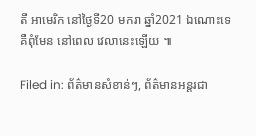តី អាមេរិក នៅថ្ងៃទី20 មករា ឆ្នាំ2021 ឯណោះទេ គឺពុំមែន នៅពេល វេលានេះឡើយ ៕

Filed in: ព័ត៌មានសំខាន់ៗ, ព័ត៌មានអន្តរជា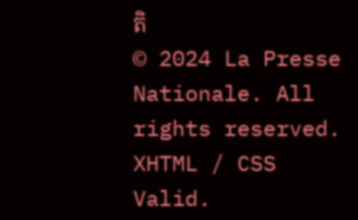តិ
© 2024 La Presse Nationale. All rights reserved. XHTML / CSS Valid.